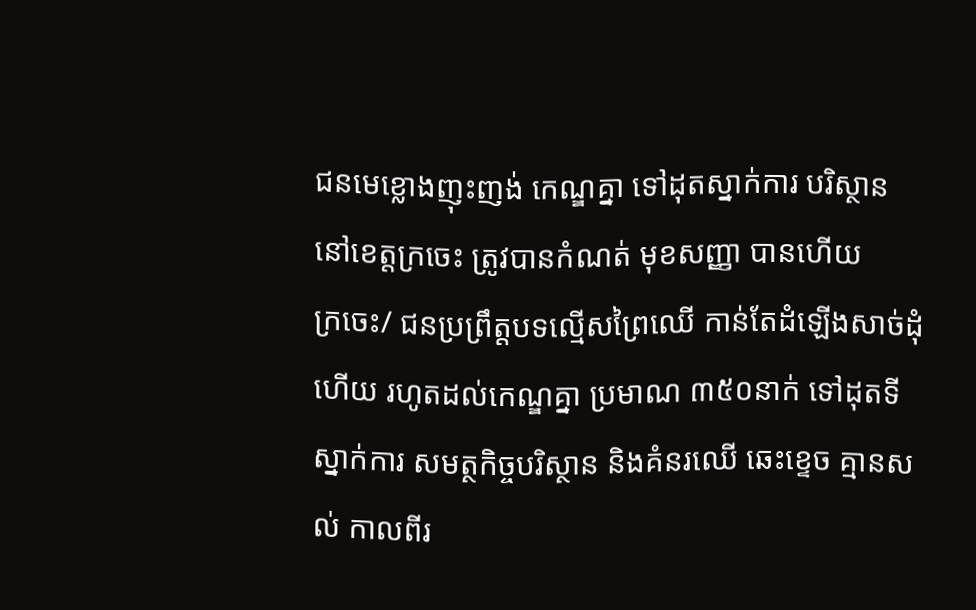ជនមេខ្លោងញុះញង់ កេណ្ឌគ្នា ទៅដុតស្នាក់ការ បរិស្ថាន នៅខេត្តក្រចេះ ត្រូវបានកំណត់ មុខសញ្ញា បានហើយ
ក្រចេះ/ ជនប្រព្រឹត្តបទល្មើសព្រៃឈើ កាន់តែដំឡើងសាច់ដុំហើយ រហូតដល់កេណ្ឌគ្នា ប្រមាណ ៣៥០នាក់ ទៅដុតទីស្នាក់ការ សមត្ថកិច្ចបរិស្ថាន និងគំនរឈើ ឆេះខ្ទេច គ្មានសល់ កាលពីរ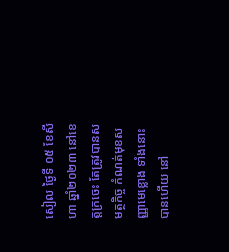សៀល ថ្ងៃទី ០៥ ខែសីហា ឆ្នាំ២០២៣ នៅខេត្តក្រចេះ តែត្រូវបានសមត្ថកិច្ច កំណត់មុខសញ្ញាមេខ្លោង ទាំងនោះ បានហើយ នៅ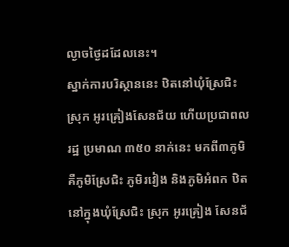ល្ងាចថ្ងៃដដែលនេះ។
ស្នាក់ការបរិស្ថាននេះ ឋិតនៅឃុំស្រែជិះ ស្រុក អូរគ្រៀងសែនជ័យ ហើយប្រជាពលរដ្ឋ ប្រមាណ ៣៥០ នាក់នេះ មកពី៣ភូមិ គឺភូមិស្រែជិះ ភូមិរវៀង និងភូមិអំពក ឋិតនៅក្នុងឃុំស្រែជិះ ស្រុក អូរគ្រៀង សែនជ័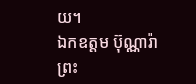យ។
ឯកឧត្ដម ប៊ុណ្ណារ៉ា ព្រះ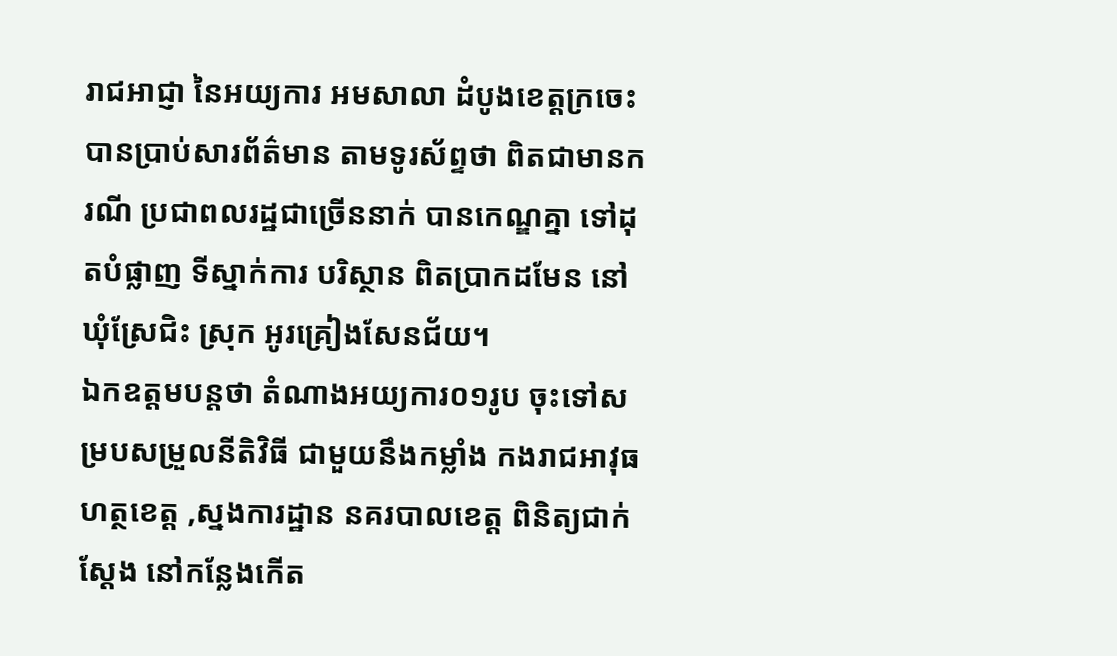រាជអាជ្ញា នៃអយ្យការ អមសាលា ដំបូងខេត្តក្រចេះ បានប្រាប់សារព័ត៌មាន តាមទូរស័ព្ទថា ពិតជាមានករណី ប្រជាពលរដ្ឋជាច្រើននាក់ បានកេណ្ឌគ្នា ទៅដុតបំផ្លាញ ទីស្នាក់ការ បរិស្ថាន ពិតប្រាកដមែន នៅឃុំស្រែជិះ ស្រុក អូរគ្រៀងសែនជ័យ។
ឯកឧត្តមបន្តថា តំណាងអយ្យការ០១រូប ចុះទៅសម្របសម្រួលនីតិវិធី ជាមួយនឹងកម្លាំង កងរាជអាវុធហត្ថខេត្ត ,ស្នងការដ្ឋាន នគរបាលខេត្ត ពិនិត្យជាក់ស្ដែង នៅកន្លែងកើត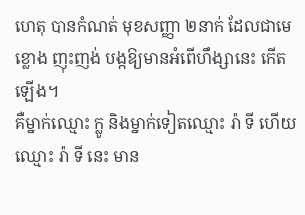ហេតុ បានកំណត់ មុខសញ្ញា ២នាក់ ដែលជាមេខ្លោង ញុះញង់ បង្កឱ្យមានអំពើហឹង្សានេះ កើតឡើង។
គឺម្នាក់ឈ្មោះ ក្លូ និងម្នាក់ទៀតឈ្មោះ រ៉ា ទី ហើយឈ្មោះ រ៉ា ទី នេះ មាន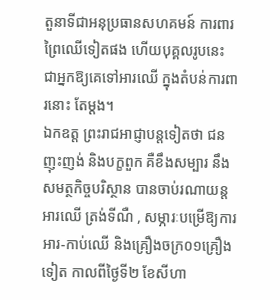តួនាទីជាអនុប្រធានសហគមន៍ ការពារព្រៃឈើទៀតផង ហើយបុគ្គលរូបនេះ ជាអ្នកឱ្យគេទៅអារឈើ ក្នុងតំបន់ការពារនោះ តែម្ដង។
ឯកឧត្ត ព្រះរាជអាជ្ញាបន្តទៀតថា ជនញុះញង់ និងបក្ខពួក គឺខឹងសម្បារ នឹងសមត្ថកិច្ចបរិស្ថាន បានចាប់រណាយន្ត អារឈើ ត្រង់ទីណឺ , សម្ភារៈបម្រើឱ្យការ អារ-កាប់ឈើ និងគ្រឿងចក្រ០១គ្រឿងទៀត កាលពីថ្ងៃទី២ ខែសីហា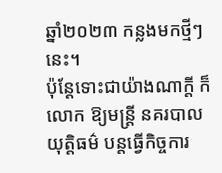ឆ្នាំ២០២៣ កន្លងមកថ្មីៗនេះ។
ប៉ុន្តែទោះជាយ៉ាងណាក្ដី ក៏ លោក ឱ្យមន្ត្រី នគរបាលយុត្តិធម៌ បន្តធ្វើកិច្ចការ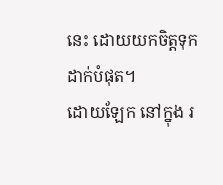នេះ ដោយយកចិត្តទុកដាក់បំផុត។
ដោយឡែក នៅក្នុង រ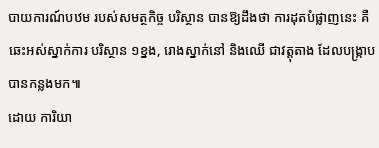បាយការណ៍បឋម របស់សមត្ថកិច្ច បរិស្ថាន បានឱ្យដឹងថា ការដុតបំផ្លាញនេះ គឺឆេះអស់ស្នាក់ការ បរិស្ថាន ១ខ្នង, រោងស្នាក់នៅ និងឈើ ជាវត្តុតាង ដែលបង្រ្កាបបានកន្លងមក៕
ដោយ ការិយា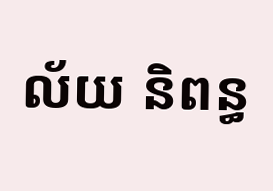ល័យ និពន្ធ